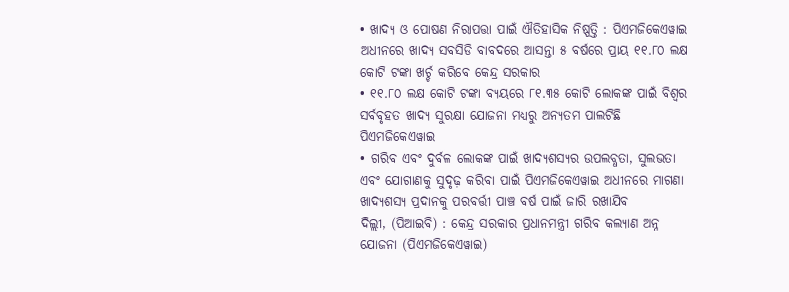• ଖାଦ୍ୟ ଓ ପୋଷଣ ନିରାପତ୍ତା ପାଇଁ ଐତିହାସିକ ନିଷ୍ପତ୍ତି : ପିଏମଜିକେଏୱାଇ ଅଧୀନରେ ଖାଦ୍ୟ ସବସିଡି ବାବଦରେ ଆସନ୍ତା ୫ ବର୍ଷରେ ପ୍ରାୟ ୧୧.୮୦ ଲକ୍ଷ କୋଟି ଟଙ୍କା ଖର୍ଚ୍ଚ କରିବେ କେନ୍ଦ୍ର ସରକାର
• ୧୧.୮୦ ଲକ୍ଷ କୋଟି ଟଙ୍କା ବ୍ୟୟରେ ୮୧.୩୫ କୋଟି ଲୋକଙ୍କ ପାଇଁ ବିଶ୍ୱର ସର୍ବବୃହତ ଖାଦ୍ୟ ସୁରକ୍ଷା ଯୋଜନା ମଧ୍ୟରୁ ଅନ୍ୟତମ ପାଲଟିଛି ପିଏମଜିକେଏୱାଇ
• ଗରିବ ଏବଂ ଦୁର୍ବଳ ଲୋକଙ୍କ ପାଇଁ ଖାଦ୍ୟଶସ୍ୟର ଉପଲବ୍ଧତା, ସୁଲଭତା ଏବଂ ଯୋଗାଣକୁ ସୁଦୃଢ଼ କରିବା ପାଇଁ ପିଏମଜିକେଏୱାଇ ଅଧୀନରେ ମାଗଣା ଖାଦ୍ୟଶସ୍ୟ ପ୍ରଦାନକୁ ପରବର୍ତ୍ତୀ ପାଞ୍ଚ ବର୍ଷ ପାଇଁ ଜାରି ରଖାଯିବ
ଦିଲ୍ଲୀ, (ପିଆଇବି) : କେନ୍ଦ୍ର ସରକାର ପ୍ରଧାନମନ୍ତ୍ରୀ ଗରିବ କଲ୍ୟାଣ ଅନ୍ନ ଯୋଜନା (ପିଏମଜିକେଏୱାଇ)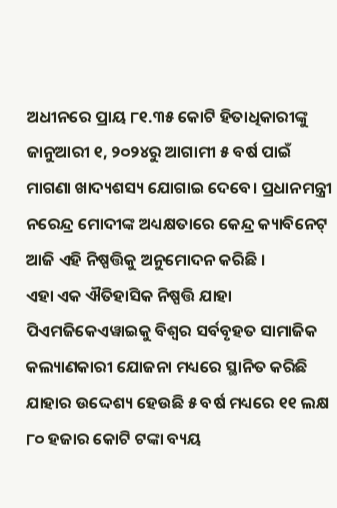ଅଧୀନରେ ପ୍ରାୟ ୮୧.୩୫ କୋଟି ହିତାଧିକାରୀଙ୍କୁ ଜାନୁଆରୀ ୧, ୨୦୨୪ରୁ ଆଗାମୀ ୫ ବର୍ଷ ପାଇଁ ମାଗଣା ଖାଦ୍ୟଶସ୍ୟ ଯୋଗାଇ ଦେବେ। ପ୍ରଧାନମନ୍ତ୍ରୀ ନରେନ୍ଦ୍ର ମୋଦୀଙ୍କ ଅଧ୍ୟକ୍ଷତାରେ କେନ୍ଦ୍ର କ୍ୟାବିନେଟ୍ ଆଜି ଏହି ନିଷ୍ପତ୍ତିକୁ ଅନୁମୋଦନ କରିଛି ।
ଏହା ଏକ ଐତିହାସିକ ନିଷ୍ପତ୍ତି ଯାହା ପିଏମଜିକେଏୱାଇକୁ ବିଶ୍ୱର ସର୍ବବୃହତ ସାମାଜିକ କଲ୍ୟାଣକାରୀ ଯୋଜନା ମଧ୍ୟରେ ସ୍ଥାନିତ କରିଛି ଯାହାର ଉଦ୍ଦେଶ୍ୟ ହେଉଛି ୫ ବର୍ଷ ମଧ୍ୟରେ ୧୧ ଲକ୍ଷ ୮୦ ହଜାର କୋଟି ଟଙ୍କା ବ୍ୟୟ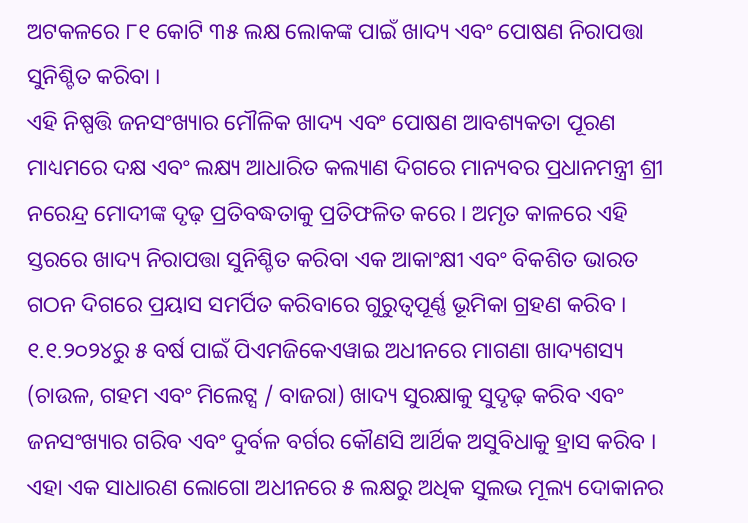ଅଟକଳରେ ୮୧ କୋଟି ୩୫ ଲକ୍ଷ ଲୋକଙ୍କ ପାଇଁ ଖାଦ୍ୟ ଏବଂ ପୋଷଣ ନିରାପତ୍ତା ସୁନିଶ୍ଚିତ କରିବା ।
ଏହି ନିଷ୍ପତ୍ତି ଜନସଂଖ୍ୟାର ମୌଳିକ ଖାଦ୍ୟ ଏବଂ ପୋଷଣ ଆବଶ୍ୟକତା ପୂରଣ ମାଧ୍ୟମରେ ଦକ୍ଷ ଏବଂ ଲକ୍ଷ୍ୟ ଆଧାରିତ କଲ୍ୟାଣ ଦିଗରେ ମାନ୍ୟବର ପ୍ରଧାନମନ୍ତ୍ରୀ ଶ୍ରୀ ନରେନ୍ଦ୍ର ମୋଦୀଙ୍କ ଦୃଢ଼ ପ୍ରତିବଦ୍ଧତାକୁ ପ୍ରତିଫଳିତ କରେ । ଅମୃତ କାଳରେ ଏହି ସ୍ତରରେ ଖାଦ୍ୟ ନିରାପତ୍ତା ସୁନିଶ୍ଚିତ କରିବା ଏକ ଆକାଂକ୍ଷୀ ଏବଂ ବିକଶିତ ଭାରତ ଗଠନ ଦିଗରେ ପ୍ରୟାସ ସମର୍ପିତ କରିବାରେ ଗୁରୁତ୍ୱପୂର୍ଣ୍ଣ ଭୂମିକା ଗ୍ରହଣ କରିବ ।
୧.୧.୨୦୨୪ରୁ ୫ ବର୍ଷ ପାଇଁ ପିଏମଜିକେଏୱାଇ ଅଧୀନରେ ମାଗଣା ଖାଦ୍ୟଶସ୍ୟ (ଚାଉଳ, ଗହମ ଏବଂ ମିଲେଟ୍ସ / ବାଜରା) ଖାଦ୍ୟ ସୁରକ୍ଷାକୁ ସୁଦୃଢ଼ କରିବ ଏବଂ ଜନସଂଖ୍ୟାର ଗରିବ ଏବଂ ଦୁର୍ବଳ ବର୍ଗର କୌଣସି ଆର୍ଥିକ ଅସୁବିଧାକୁ ହ୍ରାସ କରିବ । ଏହା ଏକ ସାଧାରଣ ଲୋଗୋ ଅଧୀନରେ ୫ ଲକ୍ଷରୁ ଅଧିକ ସୁଲଭ ମୂଲ୍ୟ ଦୋକାନର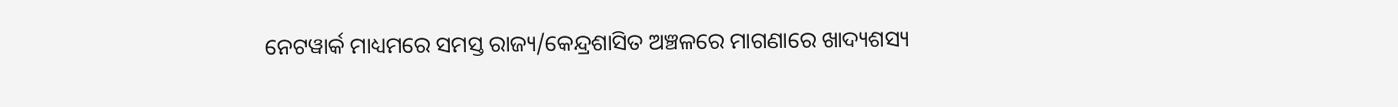ନେଟୱାର୍କ ମାଧ୍ୟମରେ ସମସ୍ତ ରାଜ୍ୟ/କେନ୍ଦ୍ରଶାସିତ ଅଞ୍ଚଳରେ ମାଗଣାରେ ଖାଦ୍ୟଶସ୍ୟ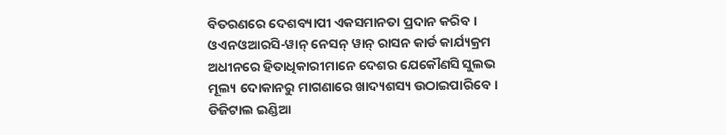ବିତରଣରେ ଦେଶବ୍ୟାପୀ ଏକସମାନତା ପ୍ରଦାନ କରିବ ।
ଓଏନଓଆରସି-ୱାନ୍ ନେସନ୍ ୱାନ୍ ରାସନ କାର୍ଡ କାର୍ଯ୍ୟକ୍ରମ ଅଧୀନରେ ହିତାଧିକାରୀମାନେ ଦେଶର ଯେକୌଣସି ସୁଲଭ ମୂଲ୍ୟ ଦୋକାନରୁ ମାଗଣାରେ ଖାଦ୍ୟଶସ୍ୟ ଉଠାଇପାରିବେ। ଡିଜିଟାଲ ଇଣ୍ଡିଆ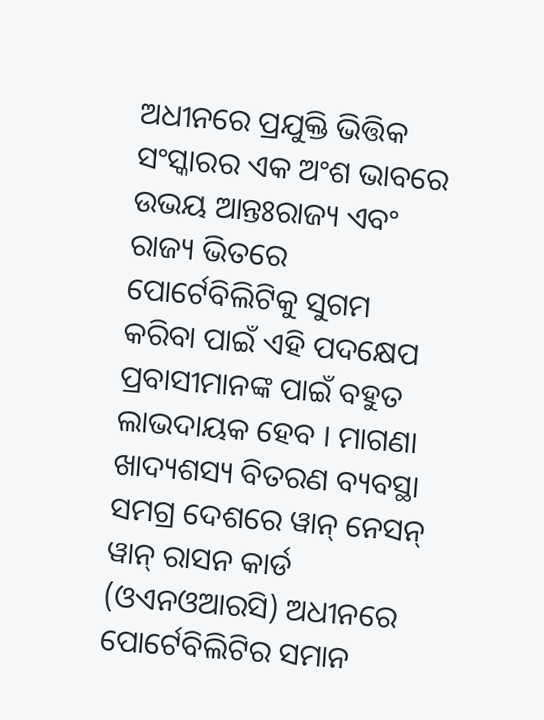ଅଧୀନରେ ପ୍ରଯୁକ୍ତି ଭିତ୍ତିକ ସଂସ୍କାରର ଏକ ଅଂଶ ଭାବରେ ଉଭୟ ଆନ୍ତଃରାଜ୍ୟ ଏବଂ ରାଜ୍ୟ ଭିତରେ ପୋର୍ଟେବିଲିଟିକୁ ସୁଗମ କରିବା ପାଇଁ ଏହି ପଦକ୍ଷେପ ପ୍ରବାସୀମାନଙ୍କ ପାଇଁ ବହୁତ ଲାଭଦାୟକ ହେବ । ମାଗଣା ଖାଦ୍ୟଶସ୍ୟ ବିତରଣ ବ୍ୟବସ୍ଥା ସମଗ୍ର ଦେଶରେ ୱାନ୍ ନେସନ୍ ୱାନ୍ ରାସନ କାର୍ଡ (ଓଏନଓଆରସି) ଅଧୀନରେ ପୋର୍ଟେବିଲିଟିର ସମାନ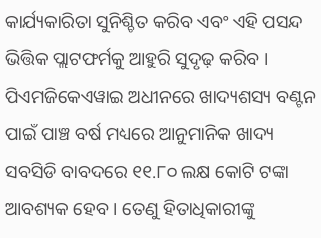କାର୍ଯ୍ୟକାରିତା ସୁନିଶ୍ଚିତ କରିବ ଏବଂ ଏହି ପସନ୍ଦ ଭିତ୍ତିକ ପ୍ଲାଟଫର୍ମକୁ ଆହୁରି ସୁଦୃଢ଼ କରିବ ।
ପିଏମଜିକେଏୱାଇ ଅଧୀନରେ ଖାଦ୍ୟଶସ୍ୟ ବଣ୍ଟନ ପାଇଁ ପାଞ୍ଚ ବର୍ଷ ମଧ୍ୟରେ ଆନୁମାନିକ ଖାଦ୍ୟ ସବସିଡି ବାବଦରେ ୧୧.୮୦ ଲକ୍ଷ କୋଟି ଟଙ୍କା ଆବଶ୍ୟକ ହେବ । ତେଣୁ ହିତାଧିକାରୀଙ୍କୁ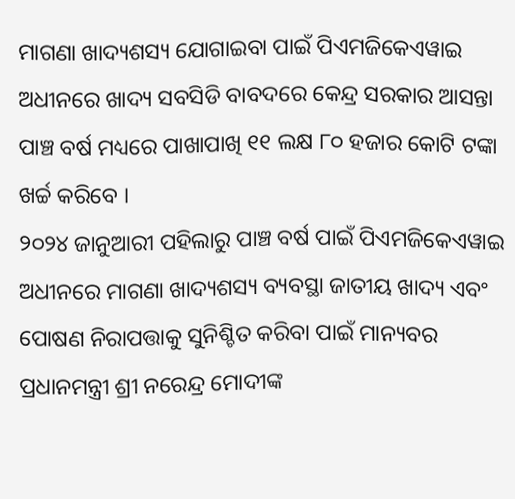ମାଗଣା ଖାଦ୍ୟଶସ୍ୟ ଯୋଗାଇବା ପାଇଁ ପିଏମଜିକେଏୱାଇ ଅଧୀନରେ ଖାଦ୍ୟ ସବସିଡି ବାବଦରେ କେନ୍ଦ୍ର ସରକାର ଆସନ୍ତା ପାଞ୍ଚ ବର୍ଷ ମଧ୍ୟରେ ପାଖାପାଖି ୧୧ ଲକ୍ଷ ୮୦ ହଜାର କୋଟି ଟଙ୍କା ଖର୍ଚ୍ଚ କରିବେ ।
୨୦୨୪ ଜାନୁଆରୀ ପହିଲାରୁ ପାଞ୍ଚ ବର୍ଷ ପାଇଁ ପିଏମଜିକେଏୱାଇ ଅଧୀନରେ ମାଗଣା ଖାଦ୍ୟଶସ୍ୟ ବ୍ୟବସ୍ଥା ଜାତୀୟ ଖାଦ୍ୟ ଏବଂ ପୋଷଣ ନିରାପତ୍ତାକୁ ସୁନିଶ୍ଚିତ କରିବା ପାଇଁ ମାନ୍ୟବର ପ୍ରଧାନମନ୍ତ୍ରୀ ଶ୍ରୀ ନରେନ୍ଦ୍ର ମୋଦୀଙ୍କ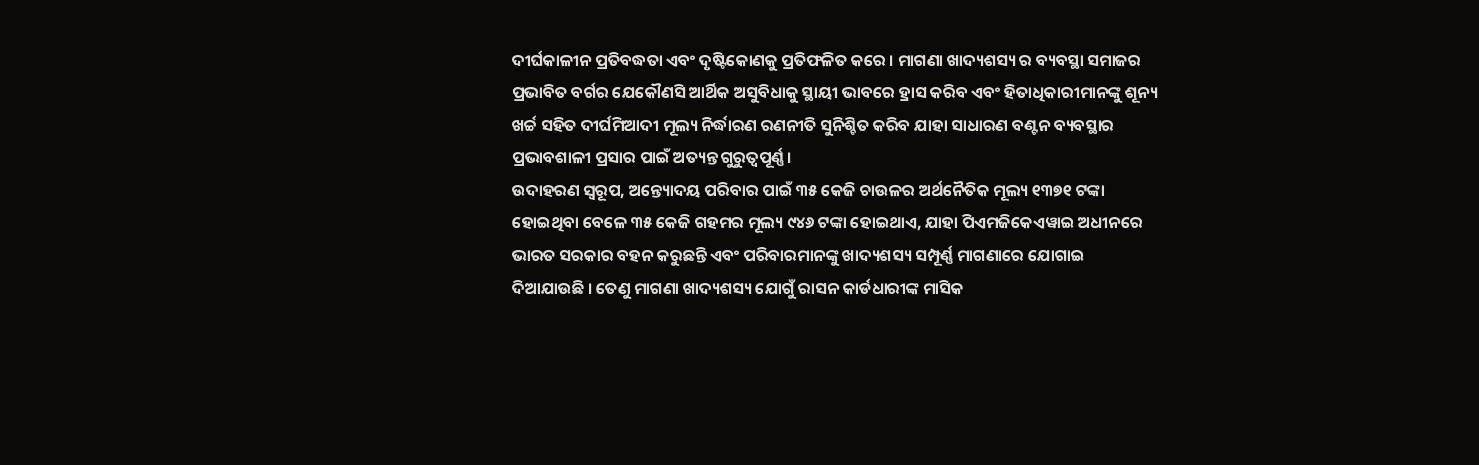ଦୀର୍ଘକାଳୀନ ପ୍ରତିବଦ୍ଧତା ଏବଂ ଦୃଷ୍ଟିକୋଣକୁ ପ୍ରତିଫଳିତ କରେ । ମାଗଣା ଖାଦ୍ୟଶସ୍ୟ ର ବ୍ୟବସ୍ଥା ସମାଜର ପ୍ରଭାବିତ ବର୍ଗର ଯେକୌଣସି ଆର୍ଥିକ ଅସୁବିଧାକୁ ସ୍ଥାୟୀ ଭାବରେ ହ୍ରାସ କରିବ ଏବଂ ହିତାଧିକାରୀମାନଙ୍କୁ ଶୂନ୍ୟ ଖର୍ଚ୍ଚ ସହିତ ଦୀର୍ଘମିଆଦୀ ମୂଲ୍ୟ ନିର୍ଦ୍ଧାରଣ ରଣନୀତି ସୁନିଶ୍ଚିତ କରିବ ଯାହା ସାଧାରଣ ବଣ୍ଟନ ବ୍ୟବସ୍ଥାର ପ୍ରଭାବଶାଳୀ ପ୍ରସାର ପାଇଁ ଅତ୍ୟନ୍ତ ଗୁରୁତ୍ୱପୂର୍ଣ୍ଣ।
ଉଦାହରଣ ସ୍ୱରୂପ, ଅନ୍ତ୍ୟୋଦୟ ପରିବାର ପାଇଁ ୩୫ କେଜି ଚାଉଳର ଅର୍ଥନୈତିକ ମୂଲ୍ୟ ୧୩୭୧ ଟଙ୍କା ହୋଇଥିବା ବେଳେ ୩୫ କେଜି ଗହମର ମୂଲ୍ୟ ୯୪୬ ଟଙ୍କା ହୋଇଥାଏ, ଯାହା ପିଏମଜିକେଏୱାଇ ଅଧୀନରେ ଭାରତ ସରକାର ବହନ କରୁଛନ୍ତି ଏବଂ ପରିବାରମାନଙ୍କୁ ଖାଦ୍ୟଶସ୍ୟ ସମ୍ପୂର୍ଣ୍ଣ ମାଗଣାରେ ଯୋଗାଇ ଦିଆଯାଉଛି । ତେଣୁ ମାଗଣା ଖାଦ୍ୟଶସ୍ୟ ଯୋଗୁଁ ରାସନ କାର୍ଡଧାରୀଙ୍କ ମାସିକ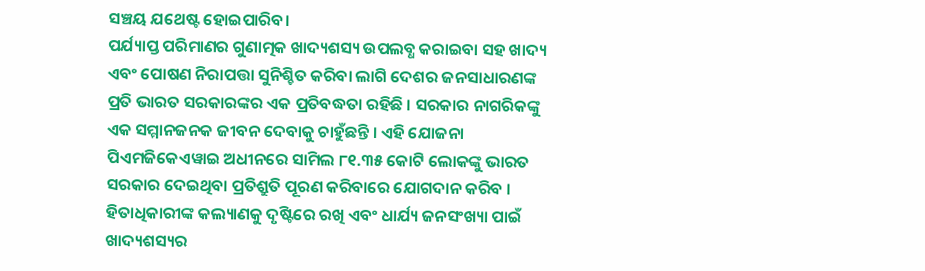ସଞ୍ଚୟ ଯଥେଷ୍ଟ ହୋଇପାରିବ।
ପର୍ଯ୍ୟାପ୍ତ ପରିମାଣର ଗୁଣାତ୍ମକ ଖାଦ୍ୟଶସ୍ୟ ଉପଲବ୍ଧ କରାଇବା ସହ ଖାଦ୍ୟ ଏବଂ ପୋଷଣ ନିରାପତ୍ତା ସୁନିଶ୍ଚିତ କରିବା ଲାଗି ଦେଶର ଜନସାଧାରଣଙ୍କ ପ୍ରତି ଭାରତ ସରକାରଙ୍କର ଏକ ପ୍ରତିବଦ୍ଧତା ରହିଛି । ସରକାର ନାଗରିକଙ୍କୁ ଏକ ସମ୍ମାନଜନକ ଜୀବନ ଦେବାକୁ ଚାହୁଁଛନ୍ତି । ଏହି ଯୋଜନା ପିଏମଜିକେଏୱାଇ ଅଧୀନରେ ସାମିଲ ୮୧.୩୫ କୋଟି ଲୋକଙ୍କୁ ଭାରତ ସରକାର ଦେଇଥିବା ପ୍ରତିଶ୍ରୁତି ପୂରଣ କରିବାରେ ଯୋଗଦାନ କରିବ ।
ହିତାଧିକାରୀଙ୍କ କଲ୍ୟାଣକୁ ଦୃଷ୍ଟିରେ ରଖି ଏବଂ ଧାର୍ଯ୍ୟ ଜନସଂଖ୍ୟା ପାଇଁ ଖାଦ୍ୟଶସ୍ୟର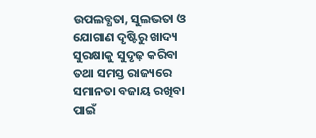ଉପଲବ୍ଧତା, ସୁଲଭତା ଓ ଯୋଗାଣ ଦୃଷ୍ଟିରୁ ଖାଦ୍ୟ ସୁରକ୍ଷାକୁ ସୁଦୃଢ଼ କରିବା ତଥା ସମସ୍ତ ରାଜ୍ୟରେ ସମାନତା ବଜାୟ ରଖିବା ପାଇଁ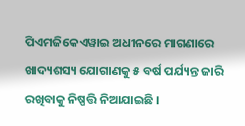ପିଏମଜିକେଏୱାଇ ଅଧୀନରେ ମାଗଣାରେ ଖାଦ୍ୟଶସ୍ୟ ଯୋଗାଣକୁ ୫ ବର୍ଷ ପର୍ଯ୍ୟନ୍ତ ଜାରି ରଖିବାକୁ ନିଷ୍ପତ୍ତି ନିଆଯାଇଛି ।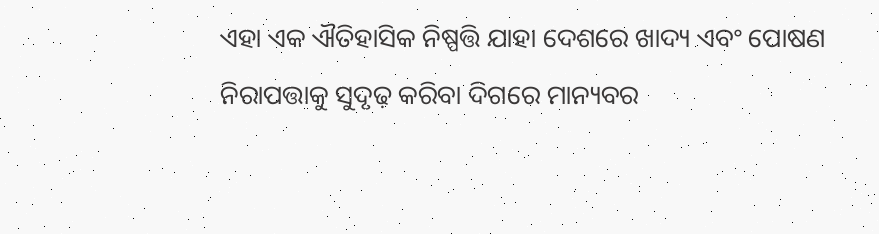ଏହା ଏକ ଐତିହାସିକ ନିଷ୍ପତ୍ତି ଯାହା ଦେଶରେ ଖାଦ୍ୟ ଏବଂ ପୋଷଣ ନିରାପତ୍ତାକୁ ସୁଦୃଢ଼ କରିବା ଦିଗରେ ମାନ୍ୟବର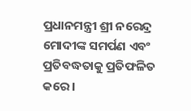ପ୍ରଧାନମନ୍ତ୍ରୀ ଶ୍ରୀ ନରେନ୍ଦ୍ର ମୋଦୀଙ୍କ ସମର୍ପଣ ଏବଂ ପ୍ରତିବଦ୍ଧତାକୁ ପ୍ରତିଫଳିତ କରେ ।